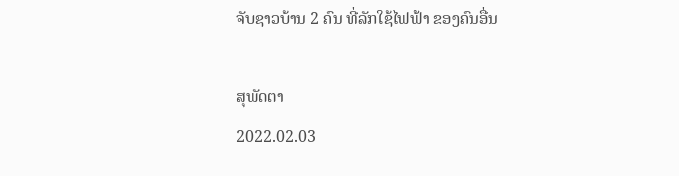ຈັບຊາວບ້ານ 2 ຄົນ ທີ່ລັກໃຊ້ໄຟຟ້າ ຂອງຄົນອື່ນ

ສຸພັດຕາ
2022.02.03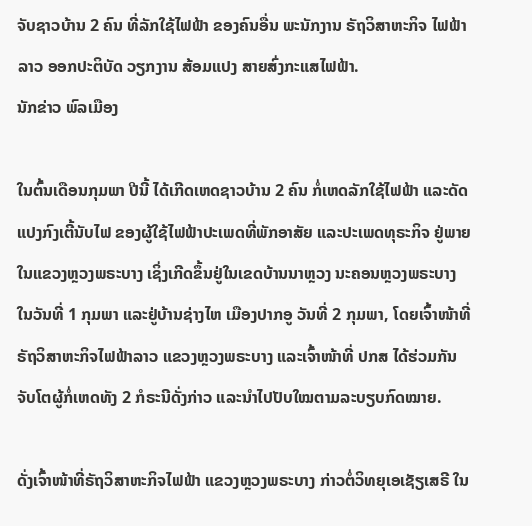ຈັບຊາວບ້ານ 2 ຄົນ ທີ່ລັກໃຊ້ໄຟຟ້າ ຂອງຄົນອື່ນ ພະນັກງານ ຣັຖວິສາຫະກິຈ ໄຟຟ້າລາວ ອອກປະຕິບັດ ວຽກງານ ສ້ອມແປງ ສາຍສົ່ງກະແສໄຟຟ້າ.
ນັກຂ່າວ ພົລເມືອງ

ໃນຕົ້ນເດືອນກຸມພາ ປີນີ້ ໄດ້ເກີດເຫດຊາວບ້ານ 2 ຄົນ ກໍ່ເຫດລັກໃຊ້ໄຟຟ້າ ແລະດັດແປງກົງເຕີ້ນັບໄຟ ຂອງຜູ້ໃຊ້ໄຟຟ້າປະເພດທີ່ພັກອາສັຍ ແລະປະເພດທຸຣະກິຈ ຢູ່ພາຍໃນແຂວງຫຼວງພຣະບາງ ເຊິ່ງເກີດຂຶ້ນຢູ່ໃນເຂດບ້ານນາຫຼວງ ນະຄອນຫຼວງພຣະບາງ ໃນວັນທີ່ 1 ກຸມພາ ແລະຢູ່ບ້ານຊ່າງໄຫ ເມືອງປາກອູ ວັນທີ່ 2 ກຸມພາ, ໂດຍເຈົ້າໜ້າທີ່ຣັຖວິສາຫະກິຈໄຟຟ້າລາວ ແຂວງຫຼວງພຣະບາງ ແລະເຈົ້າໜ້າທີ່ ປກສ ໄດ້ຮ່ວມກັນຈັບໂຕຜູ້ກໍ່ເຫດທັງ 2 ກໍຣະນີດັ່ງກ່າວ ແລະນໍາໄປປັບໃໝຕາມລະບຽບກົດໝາຍ.

ດັ່ງເຈົ້າໜ້າທີ່ຣັຖວິສາຫະກິຈໄຟຟ້າ ແຂວງຫຼວງພຣະບາງ ກ່າວຕໍ່ວິທຍຸເອເຊັຽເສຣີ ໃນ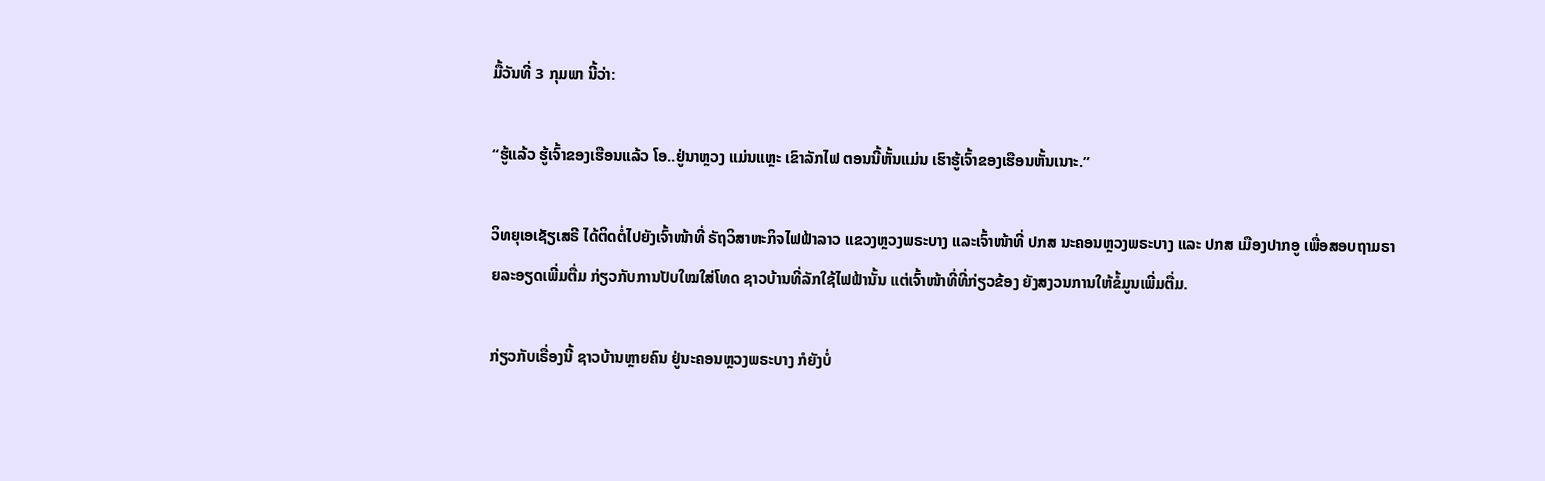ມື້ວັນທີ່ 3 ກຸມພາ ນີ້ວ່າ:

“ຮູ້ແລ້ວ ຮູ້ເຈົ້າຂອງເຮືອນແລ້ວ ໂອ..ຢູ່ນາຫຼວງ ແມ່ນແຫຼະ ເຂົາລັກໄຟ ຕອນນີ້ຫັ້ນແມ່ນ ເຮົາຮູ້ເຈົ້າຂອງເຮືອນຫັ້ນເນາະ.”

ວິທຍຸເອເຊັຽເສຣີ ໄດ້ຕິດຕໍ່ໄປຍັງເຈົ້າໜ້າທີ່ ຣັຖວິສາຫະກິຈໄຟຟ້າລາວ ແຂວງຫຼວງພຣະບາງ ແລະເຈົ້າໜ້າທີ່ ປກສ ນະຄອນຫຼວງພຣະບາງ ແລະ ປກສ ເມືອງປາກອູ ເພື່ອສອບຖາມຣາຍລະອຽດເພີ່ມຕື່ມ ກ່ຽວກັບການປັບໃໝໃສ່ໂທດ ຊາວບ້ານທີ່ລັກໃຊ້ໄຟຟ້ານັ້ນ ແຕ່ເຈົ້າໜ້າທີ່ທີ່ກ່ຽວຂ້ອງ ຍັງສງວນການໃຫ້ຂໍ້ມູນເພີ່ມຕື່ມ.

ກ່ຽວກັບເຣື່ອງນີ້ ຊາວບ້ານຫຼາຍຄົນ ຢູ່ນະຄອນຫຼວງພຣະບາງ ກໍຍັງບໍ່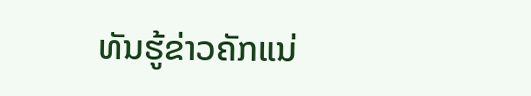ທັນຮູ້ຂ່າວຄັກແນ່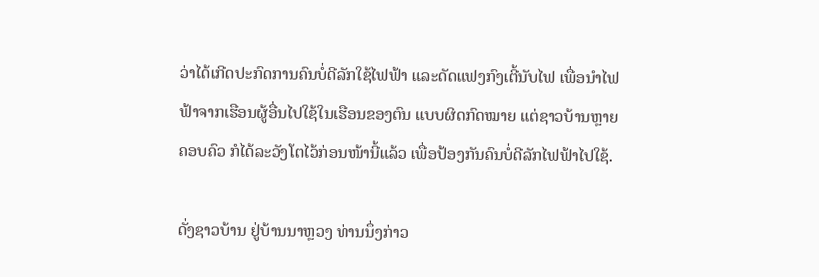ວ່າໄດ້ເກີດປະກົດການຄົນບໍ່ດີລັກໃຊ້ໄຟຟ້າ ແລະດັດແຟງກົງເຕີ້ນັບໄຟ ເພື່ອນໍາໄຟຟ້າຈາກເຮືອນຜູ້ອື່ນໄປໃຊ້ໃນເຮືອນຂອງຕົນ ແບບຜິດກົດໝາຍ ແຕ່ຊາວບ້ານຫຼາຍຄອບຄົວ ກໍໄດ້ລະວັງໂຕໄວ້ກ່ອນໜ້ານີ້ແລ້ວ ເພື່ອປ້ອງກັນຄົນບໍ່ດີລັກໄຟຟ້າໄປໃຊ້.

ດັ່ງຊາວບ້ານ ຢູ່ບ້ານນາຫຼວງ ທ່ານນຶ່ງກ່າວ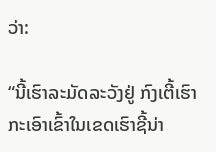ວ່າ:

“ນີ້ເຮົາລະມັດລະວັງຢູ່ ກົງເຕີ້ເຮົາ ກະເອົາເຂົ້າໃນເຂດເຮົາຊີ້ນ່າ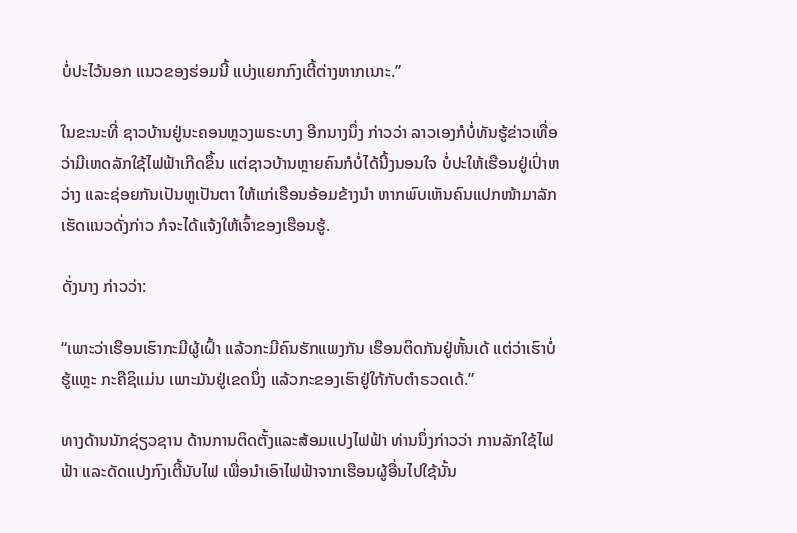ບໍ່ປະໄວ້ນອກ ແນວຂອງຮ່ອມນີ້ ແບ່ງແຍກກົງເຕີ້ຕ່າງຫາກເນາະ.”

ໃນຂະນະທີ່ ຊາວບ້ານຢູ່ນະຄອນຫຼວງພຣະບາງ ອີກນາງນຶ່ງ ກ່າວວ່າ ລາວເອງກໍບໍ່ທັນຮູ້ຂ່າວເທື່ອ ວ່າມີເຫດລັກໃຊ້ໄຟຟ້າເກີດຂຶ້ນ ແຕ່ຊາວບ້ານຫຼາຍຄົນກໍບໍ່ໄດ້ນີ້ງນອນໃຈ ບໍ່ປະໃຫ້ເຮືອນຢູ່ເປົ່າຫວ່າງ ແລະຊ່ອຍກັນເປັນຫູເປັນຕາ ໃຫ້ແກ່ເຮືອນອ້ອມຂ້າງນໍາ ຫາກພົບເຫັນຄົນແປກໜ້າມາລັກເຮັດແນວດັ່ງກ່າວ ກໍຈະໄດ້ແຈ້ງໃຫ້ເຈົ້າຂອງເຮືອນຮູ້.

ດັ່ງນາງ ກ່າວວ່າ:

“ເພາະວ່າເຮືອນເຮົາກະມີຜູ້ເຝົ້າ ແລ້ວກະມີຄົນຮັກແພງກັນ ເຮືອນຕິດກັນຢູ່ຫັ້ນເດ້ ແຕ່ວ່າເຮົາບໍ່ຮູ້ແຫຼະ ກະຄືຊິແມ່ນ ເພາະມັນຢູ່ເຂດນຶ່ງ ແລ້ວກະຂອງເຮົາຢູ່ໃກ້ກັບຕໍາຣວດເດ້.”

ທາງດ້ານນັກຊ່ຽວຊານ ດ້ານການຕິດຕັ້ງແລະສ້ອມແປງໄຟຟ້າ ທ່ານນຶ່ງກ່າວວ່າ ການລັກໃຊ້ໄຟຟ້າ ແລະດັດແປງກົງເຕີ້ນັບໄຟ ເພື່ອນໍາເອົາໄຟຟ້າຈາກເຮືອນຜູ້ອື່ນໄປໃຊ້ນັ້ນ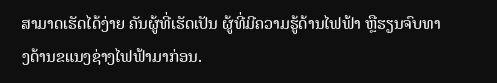ສາມາດເຮັດໄດ້ງ່າຍ ຄັນຜູ້ທີ່ເຮັດເປັນ ຜູ້ທີ່ມີຄວາມຮູ້ດ້ານໄຟຟ້າ ຫຼືຮຽນຈົບທາງດ້ານຂແນງຊ່າງໄຟຟ້າມາກ່ອນ.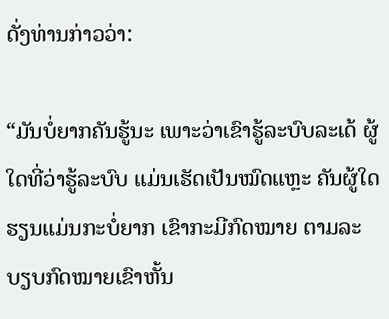ດັ່ງທ່ານກ່າວວ່າ:

“ມັນບໍ່ຍາກຄັນຮູ້ນະ ເພາະວ່າເຂົາຮູ້ລະບົບລະເດ້ ຜູ້ໃດທີ່ວ່າຮູ້ລະບົບ ແມ່ນເຮັດເປັນໝົດແຫຼະ ຄັນຜູ້ໃດຮຽນແມ່ນກະບໍ່ຍາກ ເຂົາກະມີກົດໝາຍ ຕາມລະບຽບກົດໝາຍເຂົາຫັ້ນ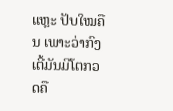ແຫຼະ ປັບໃໝຄືນ ເພາະວ່າກົງເຕີ້ມັນມີໂຕກວດຄື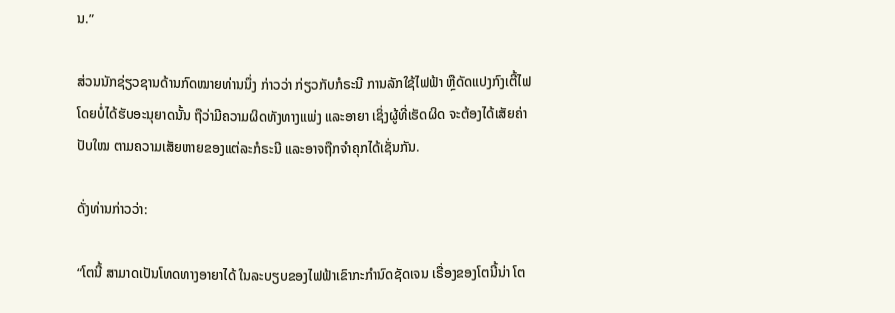ນ.”

ສ່ວນນັກຊ່ຽວຊານດ້ານກົດໝາຍທ່ານນຶ່ງ ກ່າວວ່າ ກ່ຽວກັບກໍຣະນີ ການລັກໃຊ້ໄຟຟ້າ ຫຼືດັດແປງກົງເຕີ້ໄຟ ໂດຍບໍ່ໄດ້ຮັບອະນຸຍາດນັ້ນ ຖືວ່າມີຄວາມຜິດທັງທາງແພ່ງ ແລະອາຍາ ເຊິ່ງຜູ້ທີ່ເຮັດຜິດ ຈະຕ້ອງໄດ້ເສັຍຄ່າປັບໃໝ ຕາມຄວາມເສັຍຫາຍຂອງແຕ່ລະກໍຣະນີ ແລະອາຈຖືກຈໍາຄຸກໄດ້ເຊັ່ນກັນ.

ດັ່ງທ່ານກ່າວວ່າ:

“ໂຕນີ້ ສາມາດເປັນໂທດທາງອາຍາໄດ້ ໃນລະບຽບຂອງໄຟຟ້າເຂົາກະກໍານົດຊັດເຈນ ເຣື່ອງຂອງໂຕນີ້ນ່າ ໂຕ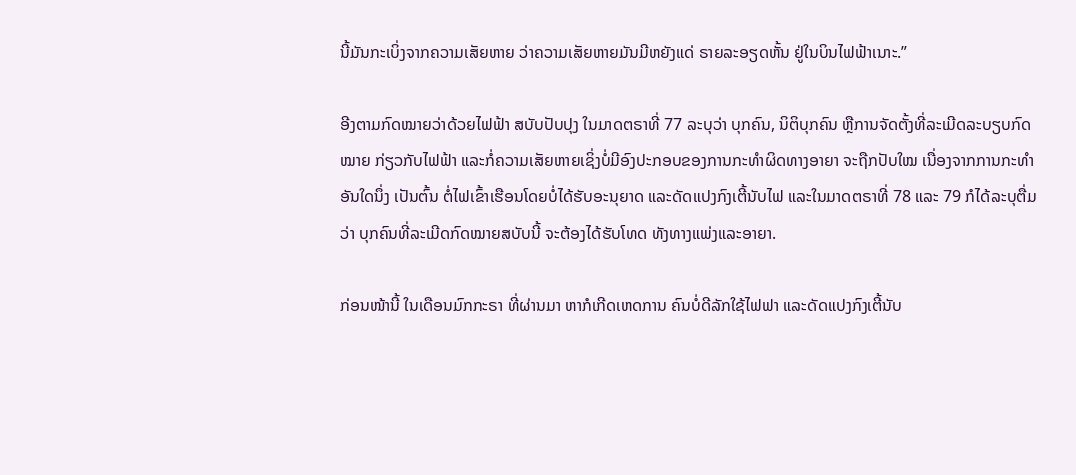ນີ້ມັນກະເບິ່ງຈາກຄວາມເສັຍຫາຍ ວ່າຄວາມເສັຍຫາຍມັນມີຫຍັງແດ່ ຣາຍລະອຽດຫັ້ນ ຢູ່ໃນບິນໄຟຟ້າເນາະ.”

ອີງຕາມກົດໝາຍວ່າດ້ວຍໄຟຟ້າ ສບັບປັບປຸງ ໃນມາດຕຣາທີ່ 77 ລະບຸວ່າ ບຸກຄົນ, ນິຕິບຸກຄົນ ຫຼືການຈັດຕັ້ງທີ່ລະເມີດລະບຽບກົດໝາຍ ກ່ຽວກັບໄຟຟ້າ ແລະກໍ່ຄວາມເສັຍຫາຍເຊິ່ງບໍ່ມີອົງປະກອບຂອງການກະທໍາຜິດທາງອາຍາ ຈະຖືກປັບໃໝ ເນື່ອງຈາກການກະທໍາອັນໃດນຶ່ງ ເປັນຕົ້ນ ຕໍ່ໄຟເຂົ້າເຮືອນໂດຍບໍ່ໄດ້ຮັບອະນຸຍາດ ແລະດັດແປງກົງເຕີ້ນັບໄຟ ແລະໃນມາດຕຣາທີ່ 78 ແລະ 79 ກໍໄດ້ລະບຸຕື່ມວ່າ ບຸກຄົນທີ່ລະເມີດກົດໝາຍສບັບນີ້ ຈະຕ້ອງໄດ້ຮັບໂທດ ທັງທາງແພ່ງແລະອາຍາ.

ກ່ອນໜ້ານີ້ ໃນເດືອນມົກກະຣາ ທີ່ຜ່ານມາ ຫາກໍເກີດເຫດການ ຄົນບໍ່ດີລັກໃຊ້ໄຟຟາ ແລະດັດແປງກົງເຕີ້ນັບ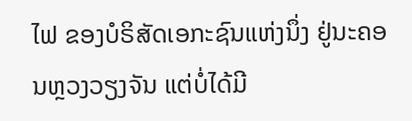ໄຟ ຂອງບໍຣິສັດເອກະຊົນແຫ່ງນຶ່ງ ຢູ່ນະຄອນຫຼວງວຽງຈັນ ແຕ່ບໍ່ໄດ້ມີ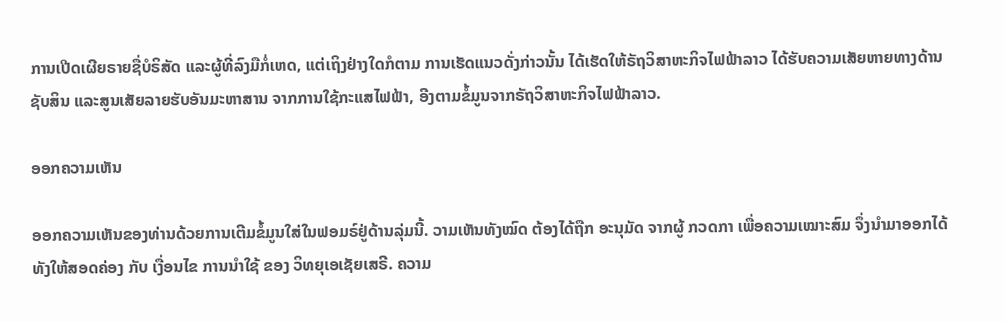ການເປີດເຜີຍຣາຍຊື່ບໍຣິສັດ ແລະຜູ້ທີ່ລົງມືກໍ່ເຫດ, ແຕ່ເຖິງຢ່າງໃດກໍຕາມ ການເຮັດແນວດັ່ງກ່າວນັ້ນ ໄດ້ເຮັດໃຫ້ຣັຖວິສາຫະກິຈໄຟຟ້າລາວ ໄດ້ຮັບຄວາມເສັຍຫາຍທາງດ້ານຊັບສິນ ແລະສູນເສັຍລາຍຮັບອັນມະຫາສານ ຈາກການໃຊ້ກະແສໄຟຟ້າ, ອີງຕາມຂໍ້ມູນຈາກຣັຖວິສາຫະກິຈໄຟຟ້າລາວ.

ອອກຄວາມເຫັນ

ອອກຄວາມເຫັນຂອງທ່ານດ້ວຍການເຕີມຂໍ້ມູນໃສ່ໃນຟອມຣ໌ຢູ່ດ້ານລຸ່ມນີ້. ວາມເຫັນທັງໝົດ ຕ້ອງໄດ້ຖືກ ອະນຸມັດ ຈາກຜູ້ ກວດກາ ເພື່ອຄວາມເໝາະສົມ ຈຶ່ງນໍາມາອອກໄດ້ ທັງໃຫ້ສອດຄ່ອງ ກັບ ເງື່ອນໄຂ ການນຳໃຊ້ ຂອງ ວິທຍຸເອເຊັຍເສຣີ. ຄວາມ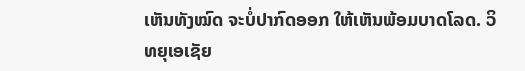ເຫັນທັງໝົດ ຈະບໍ່ປາກົດອອກ ໃຫ້ເຫັນພ້ອມບາດໂລດ. ວິທຍຸເອເຊັຍ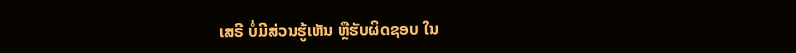ເສຣີ ບໍ່ມີສ່ວນຮູ້ເຫັນ ຫຼືຮັບຜິດຊອບ ໃນ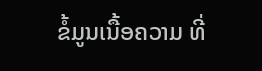ຂໍ້ມູນເນື້ອຄວາມ ທີ່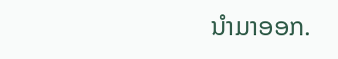ນໍາມາອອກ.